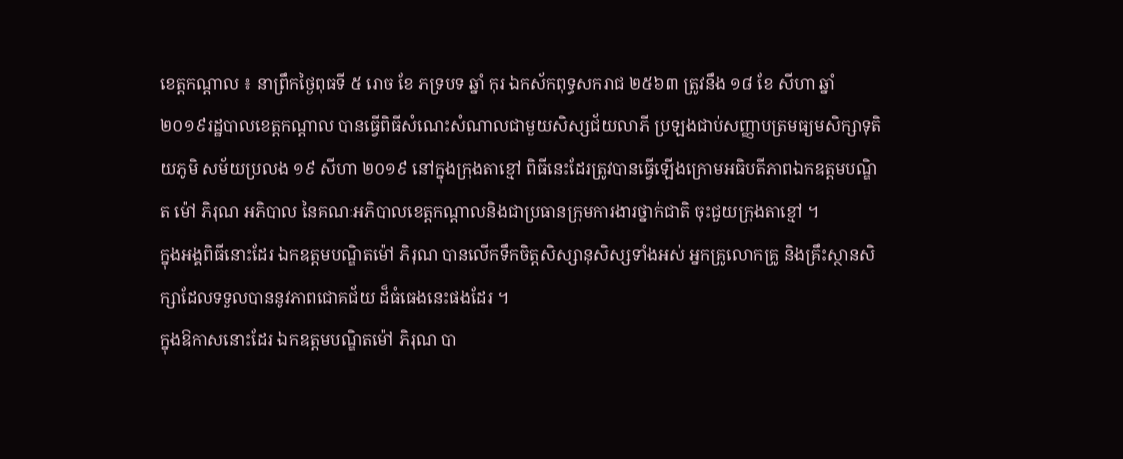ខេត្តកណ្តាល ៖ នាព្រឹកថ្ងៃពុធទី ៥ រោច ខែ ភទ្របទ ឆ្នាំ កុរ ឯកស័កពុទ្ធសករាជ ២៥៦៣ ត្រូវនឹង ១៨ ខែ សីហា ឆ្នាំ ២០១៩រដ្ឋបាលខេត្តកណ្ដាល បានធ្វើពិធីសំណេះសំណាលជាមួយសិស្សជ័យលាភី ប្រឡងជាប់សញ្ញាបត្រមធ្យមសិក្សាទុតិយភូមិ សម័យប្រលង ១៩ សីហា ២០១៩ នៅក្នុងក្រុងតាខ្មៅ ពិធីនេះដែរត្រូវបានធ្វើឡើងក្រោមអធិបតីភាពឯកឧត្តមបណ្ឌិត ម៉ៅ ភិរុណ អភិបាល នៃគណៈអភិបាលខេត្តកណ្តាលនិងជាប្រធានក្រុមការងារថ្នាក់ជាតិ ចុះជួយក្រុងតាខ្មៅ ។
ក្នុងអង្គពិធីនោះដែរ ឯកឧត្តមបណ្ឌិតម៉ៅ ភិរុណ បានលើកទឹកចិត្តសិស្សានុសិស្សទាំងអស់ អ្នកគ្រូលោកគ្រូ និងគ្រឹះស្ថានសិក្សាដែលទទួលបាននូវភាពជោគជ័យ ដ៏ធំធេងនេះផងដែរ ។
ក្នុងឱកាសនោះដែរ ឯកឧត្តមបណ្ឌិតម៉ៅ ភិរុណ បា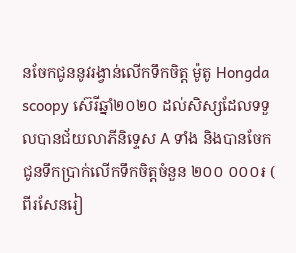នចែកជូននូវរង្វាន់លើកទឹកចិត្ត ម៉ូតូ Hongda scoopy ស៊េរីឆ្នាំ២០២០ ដល់សិស្សដែលទទួលបានជ័យលាភីនិទ្ទេស A ទាំង និងបានចែកជូនទឹកប្រាក់លើកទឹកចិត្តចំនួន ២០០ ០០០៛ ( ពីរសែនរៀ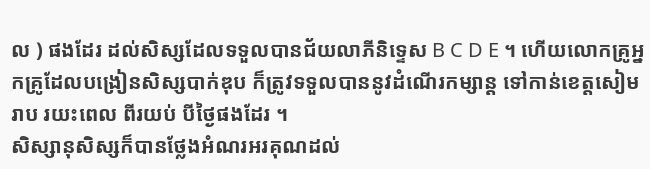ល ) ផងដែរ ដល់សិស្សដែលទទួលបានជ័យលាភីនិទ្ទេស B C D E ។ ហើយលោកគ្រូអ្នកគ្រូដែលបង្រៀនសិស្សបាក់ឌុប ក៏ត្រូវទទួលបាននូវដំណើរកម្សាន្ត ទៅកាន់ខេត្តសៀមរាប រយះពេល ពីរយប់ បីថ្ងៃផងដែរ ។
សិស្សានុសិស្សក៏បានថ្លែងអំណរអរគុណដល់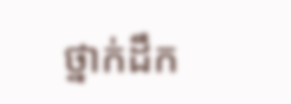ថ្នាក់ដឹក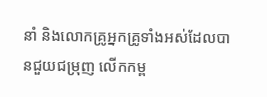នាំ និងលោកគ្រូអ្នកគ្រូទាំងអស់ដែលបានជួយជម្រុញ លើកកម្ព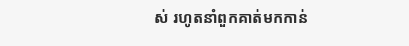ស់ រហូតនាំពួកគាត់មកកាន់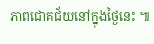ភាពជោគជ័យនៅក្នុងថ្ងៃនេះ ៕